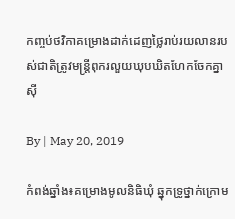កញ្ចប់ថវិកាគម្រោងដាក់ដេញថ្លៃរាប់រយលានរបស់ជាតិត្រូវមន្ត្រីពុករលួយឃុបឃិតហែកចែកគ្នាស៊ី

By | May 20, 2019

កំពង់ឆ្នាំង៖គម្រោងមូលនិធិឃុំ ឆ្នុកទ្រូថ្នាក់ក្រោម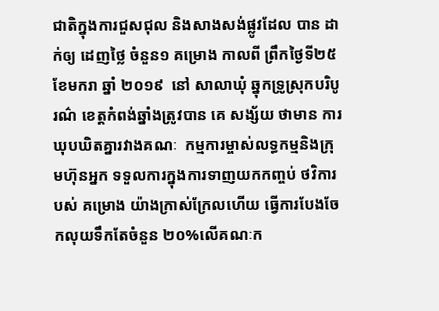ជាតិក្នុងការជួសជុល និងសាងសង់ផ្លូវដែល បាន ដាក់ឲ្យ ដេញថ្លៃ ចំនួន១ គម្រោង កាលពី ព្រឹកថ្ងៃទី២៥ ខែមករា ឆ្នាំ ២០១៩  នៅ សាលាឃុំ ឆ្នុកទ្រូស្រុកបរិបូរណ៌ ខេត្តកំពង់ឆ្នាំងត្រូវបាន គេ សង្ស័យ ថាមាន ការឃុបឃិតគ្នារវាងគណៈ  កម្មការម្ចាស់លទ្ធកម្មនិងក្រុមហ៊ុនអ្នក ទទួលការក្នុងការទាញយកកញ្ចប់ ថវិការ បស់ គម្រោង យ៉ាងក្រាស់ក្រែលហើយ ធ្វើការបែងចែកលុយទឹកតែចំនួន ២០%លើគណៈក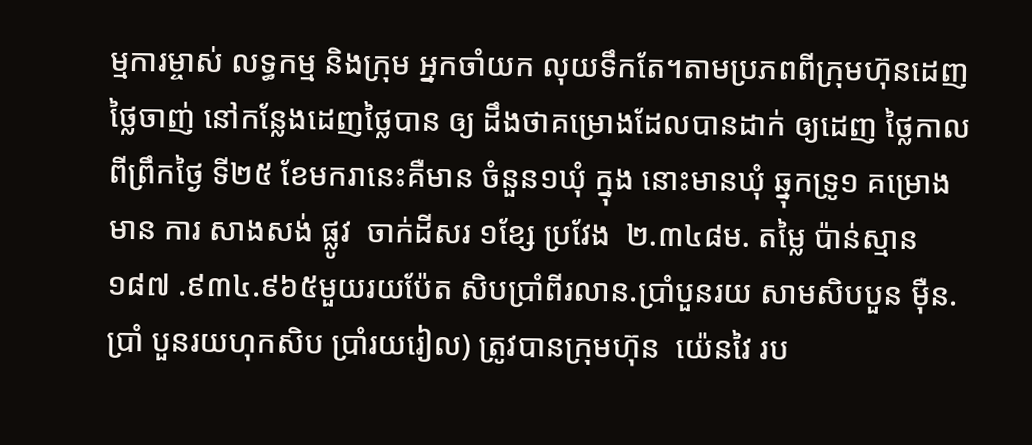ម្មការម្ចាស់ លទ្ធកម្ម និងក្រុម អ្នកចាំយក លុយទឹកតែ។តាមប្រភពពីក្រុមហ៊ុនដេញថ្លៃចាញ់ នៅកន្លែងដេញថ្លៃបាន ឲ្យ ដឹងថាគម្រោងដែលបានដាក់ ឲ្យដេញ ថ្លៃកាល ពីព្រឹកថ្ងៃ ទី២៥ ខែមករានេះគឺមាន ចំនួន១ឃុំ ក្នុង នោះមានឃុំ ឆ្នុកទ្រូ១ គម្រោង មាន ការ សាងសង់ ផ្លូវ  ចាក់ដីសរ ១ខ្សែ ប្រវែង  ២.៣៤៨ម. តម្លៃ ប៉ាន់ស្មាន១៨៧ .៩៣៤.៩៦៥មួយរយប៉ែត សិបប្រាំពីរលាន.ប្រាំបួនរយ សាមសិបបួន ម៉ឺន.ប្រាំ បួនរយហុកសិប ប្រាំរយរៀល) ត្រូវបានក្រុមហ៊ុន  យ៉េនវៃ រប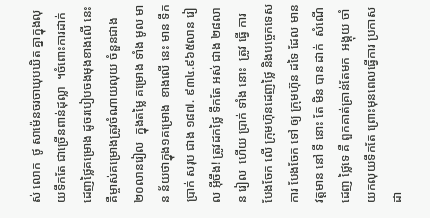ស់ លោក  ថូ សាម៉េនចរចាឃុបឃិត គ្នាក្នុងលុយទឹកតែ ជាច្រើនពាន់ដុល្លា  ។ចំពោះការដាក់ដេញថ្លៃគម្រោង ដូចរបៀបចងមុងខាងលើ នេះគឺម្ចាស់គម្រោងត្រូវចំណាយលុយ ចំនួនជាង២០លានរៀល  ក្នុងតម្លៃ គម្រោង ទាំង មូល មាន ន័យថាក្នុង១គម្រោង  ខាងលើ នេះ មាន ទឹក  ប្រាក់ សរុប ជាង ១៨៧. ៩៣៤.៩៦៥លាន រៀល អ៊ីចឹង! ត្រូវដកថ្លៃ ទឹកតែ អស់ ជាង ២៨លាន រៀល  ហើយ ប្រាក់ ទាំង នោះ  ត្រូវ ធ្វើ ការ បែងចែក លើ ក្រុមហ៊ុនដេញថ្លៃ និងបច្ចេកទេស ការ បែងចែក ទៅ ឲ្យ ក្រុមហ៊ុន ដទៃ ដែល មាន វត្តមាន នៅ ទី នោះ តែ មិន បាន ដាក់  សំណើដេញ ថ្លៃទេ គឺ ពួកគាត់គ្រាន់តែមក  អង្គុយ ចាំ យកលុយទឹកតែ ព្រោះមុនពេលធ្វើការ ប្រកាសដា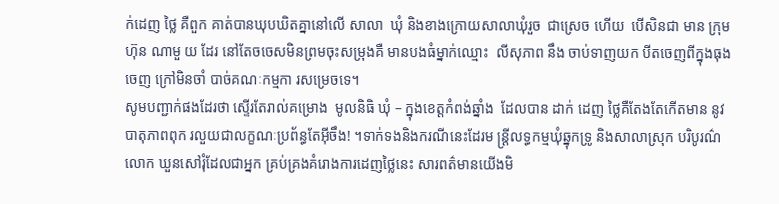ក់ដេញ ថ្លៃ គឺពួក គាត់បានឃុបឃិតគ្នានៅលើ សាលា  ឃុំ និងខាងក្រោយសាលាឃុំរួច  ជាស្រេច ហើយ  បើសិនជា មាន ក្រុមហ៊ុន ណាមួ យ ដែរ នៅតែចចេសមិនព្រមចុះសម្រុងគឺ មានបងធំម្នាក់ឈ្មោះ  លីសុភាព នឹង ចាប់ទាញយក បីតចេញពីក្នុងធុង ចេញ ក្រៅមិនចាំ បាច់គណៈកម្មកា រសម្រេចទេ។
សូមបញ្ជាក់ផងដែរថា ស្ទើរតែរាល់គម្រោង  មូលនិធិ ឃុំ – ក្នុងខេត្តកំពង់ឆ្នាំង  ដែលបាន ដាក់ ដេញ ថ្លៃគឺតែងតែកើតមាន នូវបាតុភាពពុក រលួយជាលក្ខណៈប្រព័ន្ធតែអ៊ីចឹង! ។ទាក់ទងនិងករណីនេះដែរម ន្រ្តីលទ្ធកម្មឃុំឆ្នុកទ្រូ និងសាលាស្រុក បរិបូរណ៌លោក ឃួនសៅរុំដែលជាអ្នក គ្រប់គ្រងគំរោងការដេញថ្លៃនេះ សារពត៌មានយើងមិ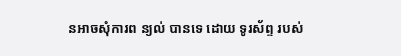នអាចសុំការព ន្យល់ បានទេ ដោយ ទូរស័ព្ទ របស់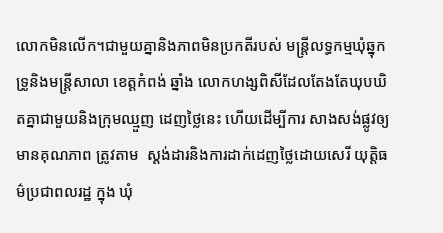លោកមិនលើក។ជាមួយគ្នានិងភាពមិនប្រកតីរបស់ មន្រ្តីលទ្ធកម្មឃុំឆ្នុកទ្រូនិងមន្ត្រីសាលា ខេត្តកំពង់ ឆ្នាំង លោកហង្សពិសីដែលតែងតែឃុបឃិតគ្នាជាមួយនិងក្រុមឈ្មួញ ដេញថ្លៃនេះ ហើយដើម្បីការ សាងសង់ផ្លូវឲ្យមានគុណភាព ត្រូវតាម  ស្តង់ដារនិងការដាក់ដេញថ្លៃដោយសេរី យុត្តិធ ម៌ប្រជាពលរដ្ឋ ក្នុង ឃុំ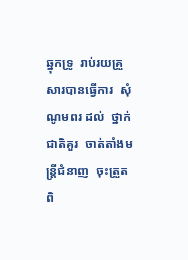ឆ្នុកទ្រូ  រាប់រយគ្រួសារបានធ្វើការ  សុំណូមពរ ដល់  ថ្នាក់ជាតិគួរ  ចាត់តាំងមន្ត្រីជំនាញ  ចុះត្រួតពិ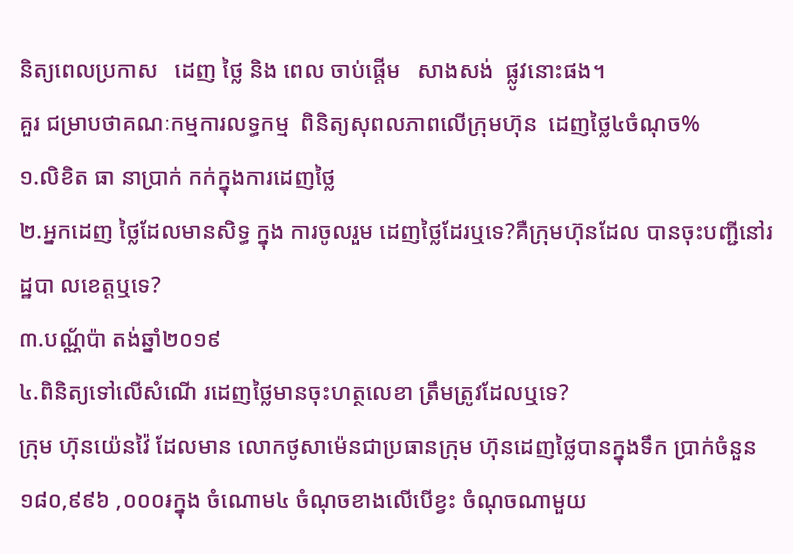និត្យពេលប្រកាស   ដេញ ថ្លៃ និង ពេល ចាប់ផ្ដើម   សាងសង់  ផ្លូវនោះផង។
គួរ ជម្រាបថាគណៈកម្មការលទ្ធកម្ម  ពិនិត្យសុពលភាពលើក្រុមហ៊ុន  ដេញថ្លៃ៤ចំណុច%
១.លិខិត ធា នាប្រាក់ កក់ក្នុងការដេញថ្លៃ
២.អ្នកដេញ ថ្លៃដែលមានសិទ្ធ ក្នុង ការចូលរួម ដេញថ្លៃដែរឬទេ?គឺក្រុមហ៊ុនដែល បានចុះបញ្ជីនៅរដ្ឋបា លខេត្តឬទេ?
៣.បណ្ណ័ប៉ា តង់ឆ្នាំ២០១៩
៤.ពិនិត្យទៅលើសំណើ រដេញថ្លៃមានចុះហត្ថលេខា ត្រឹមត្រូវដែលឬទេ?
ក្រុម ហ៊ុនយ៉េនវ៉ៃ ដែលមាន លោកថូសាម៉េនជាប្រធានក្រុម ហ៊ុនដេញថ្លៃបានក្នុងទឹក ប្រាក់ចំនួន ១៨០,៩៩៦ ,០០០៛ក្នុង ចំណោម៤ ចំណុចខាងលើបើខ្វះ ចំណុចណាមួយ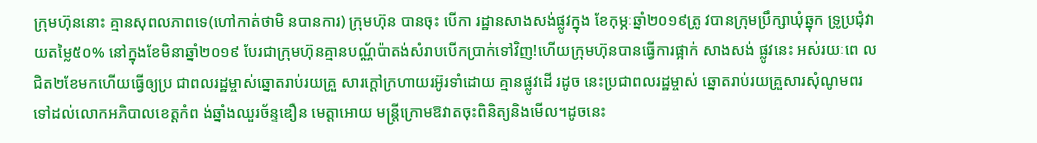ក្រុមហ៊ុននោះ គ្មានសុពលភាពទេ(ហៅកាត់ថាមិ នបានការ) ក្រុមហ៊ុន បានចុះ បើកា រដ្ឋានសាងសង់ផ្លូវក្នុង ខែកុម្ភៈឆ្នាំ២០១៩ត្រូ វបានក្រុមប្រឹក្សាឃំុឆ្នុក ទ្រូប្រជំុវាយតម្លៃ៥០% នៅក្នុងខែមិនាឆ្នាំ២០១៩ បែរជាក្រុមហ៊ុនគ្មានបណ្ណ័ប៉ាតង់សំរាបបើកប្រាក់ទៅវិញ!ហើយក្រុមហ៊ុនបានធ្វើការផ្អាក់ សាងសង់ ផ្លូវនេះ អស់រយៈពេ លជិត២ខែមកហើយធ្វើឲ្យប្រ ជាពលរដ្ឋម្ចាស់ឆ្នោតរាប់រយគ្រួ សារក្ដៅក្រហាយរអ៊ូរទាំដោយ គ្មានផ្លូវដើ រដូច នេះប្រជាពលរដ្ឋម្ចាស់ ឆ្នោតរាប់រយគ្រួសារសុំណូមពរ ទៅដល់លោកអភិបាលខេត្តកំព ង់ឆ្នាំងឈួរច័ន្ទឌឿន មេត្តាអោយ មន្ត្រីក្រោមឱវាតចុះពិនិត្យនិងមើល។ដូចនេះ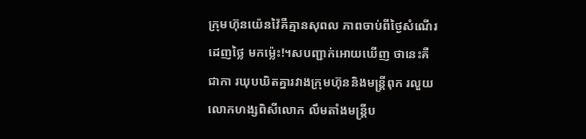ក្រុមហ៊ុនយ៉េនវ៉ៃគឺគ្មានសុពល ភាពចាប់ពីថ្ងៃសំណើរដេញថ្លៃ មកម៉្លេះ!។សបញ្ជាក់អោយឃើញ ថានេះគឺជាកា រឃុបឃិតគ្នារវាងក្រុមហ៊ុននិងមន្ត្រីពុក រលួយលោកហង្សពិសីលោក លឹមតាំងមន្ត្រីប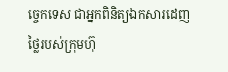ច្ចេកទេស ជាអ្នកពិនិត្យឯកសារដេញថ្លៃរបស់ក្រុមហ៊ុ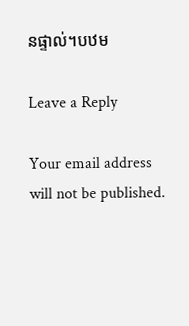នផ្ទាល់។បឋម

Leave a Reply

Your email address will not be published.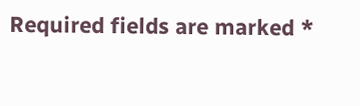Required fields are marked *